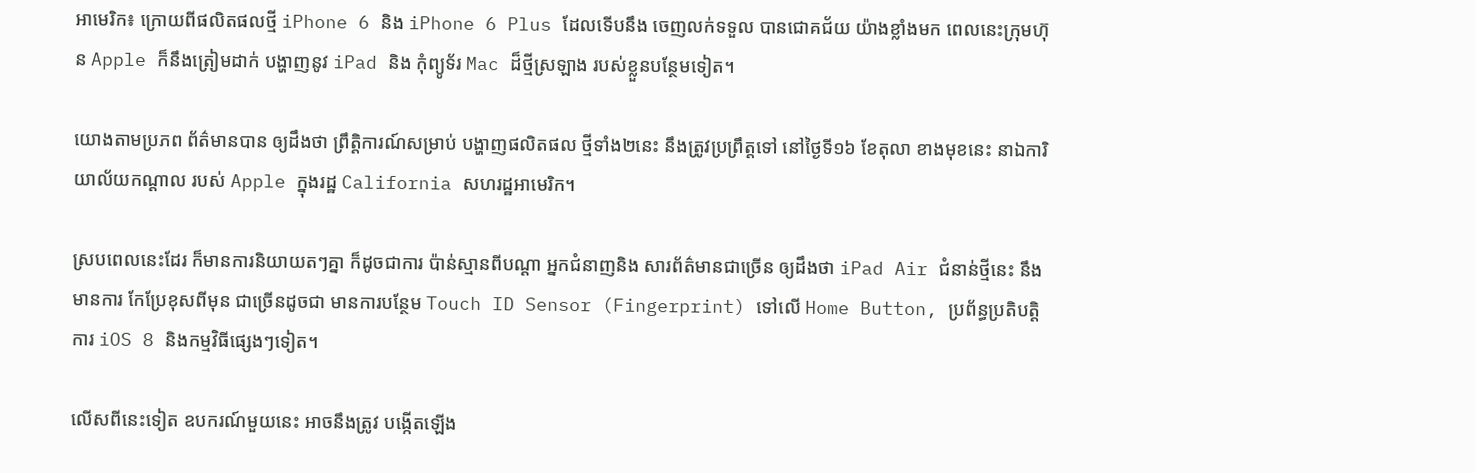អាមេរិក៖ ក្រោយពីផលិតផលថ្មី iPhone 6 និង iPhone 6 Plus ដែលទើបនឹង ចេញលក់ទទួល បានជោគជ័យ យ៉ាងខ្លាំងមក ពេលនេះក្រុមហ៊ុន Apple ក៏នឹងត្រៀមដាក់ បង្ហាញនូវ iPad និង កុំព្យូទ័រ Mac ដ៏ថ្មីស្រឡាង របស់ខ្លួនបន្ថែមទៀត។

យោងតាមប្រភព ព័ត៌មានបាន ឲ្យដឹងថា ព្រឹត្តិការណ៍សម្រាប់ បង្ហាញផលិតផល ថ្មីទាំង២នេះ នឹងត្រូវប្រព្រឹត្តទៅ នៅថ្ងៃទី១៦ ខែតុលា ខាងមុខនេះ នាឯការិយាល័យកណ្តាល របស់ Apple ក្នុងរដ្ឋ California សហរដ្ឋអាមេរិក។

ស្របពេលនេះដែរ ក៏មានការនិយាយតៗគ្នា ក៏ដូចជាការ ប៉ាន់ស្មានពីបណ្តា អ្នកជំនាញនិង សារព័ត៌មានជាច្រើន ឲ្យដឹងថា iPad Air ជំនាន់ថ្មីនេះ នឹងមានការ កែប្រែខុសពីមុន ជាច្រើនដូចជា មានការបន្ថែម Touch ID Sensor (Fingerprint) ទៅលើ Home Button, ប្រព័ន្ធប្រតិបត្តិការ iOS 8 និងកម្មវិធីផ្សេងៗទៀត។

លើសពីនេះទៀត ឧបករណ៍មួយនេះ អាចនឹងត្រូវ បង្កើតឡើង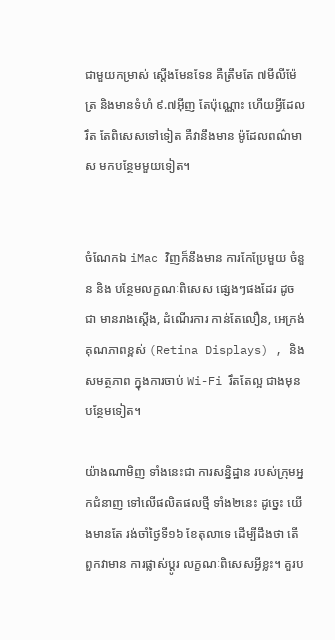ជាមួយកម្រាស់ ស្តើងមែនទែន គឺត្រឹមតែ ៧មីលីម៉ែត្រ និងមានទំហំ ៩.៧អ៊ីញ តែប៉ុណ្ណោះ ហើយអ្វីដែលរឹត តែពិសេសទៅទៀត គឺវានឹងមាន ម៉ូដែលពណ៌មាស មកបន្ថែមមួយទៀត។


ចំណែកឯ iMac វិញក៏នឹងមាន ការកែប្រែមួយ ចំនួន និង បន្ថែមលក្ខណៈពិសេស ផ្សេងៗផងដែរ ដូចជា មានរាងស្តើង, ដំណើរការ កាន់តែលឿន, អេក្រង់គុណភាពខ្ពស់ (Retina Displays) , និងសមត្ថភាព ក្នុងការចាប់ Wi-Fi រឹតតែល្អ ជាងមុនបន្ថែមទៀត។

យ៉ាងណាមិញ ទាំងនេះជា ការសន្និដ្ឋាន របស់ក្រុមអ្នកជំនាញ ទៅលើផលិតផលថ្មី ទាំង២នេះ ដូច្នេះ យើងមានតែ រង់ចាំថ្ងៃទី១៦ ខែតុលាទេ ដើម្បីដឹងថា តើពួកវាមាន ការផ្លាស់ប្តូរ លក្ខណៈពិសេសអ្វីខ្លះ។ គួរប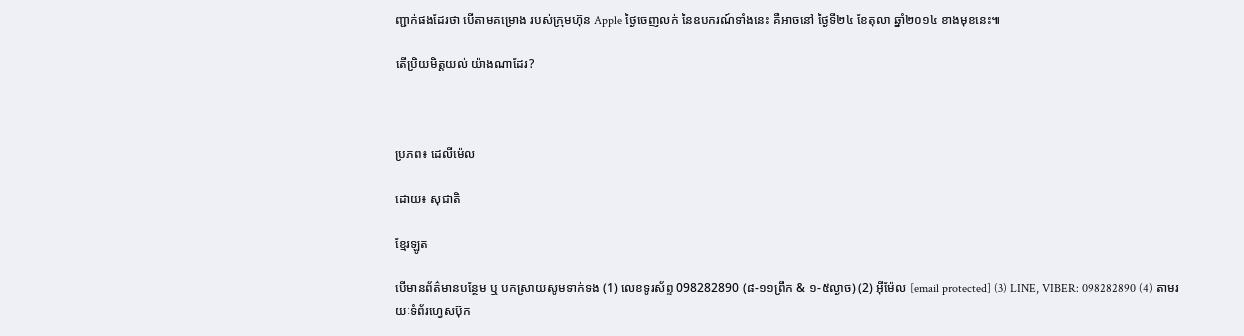ញ្ជាក់ផងដែរថា បើតាមគម្រោង របស់ក្រុមហ៊ុន Apple ថ្ងៃចេញលក់ នៃឧបករណ៍ទាំងនេះ គឺអាចនៅ ថ្ងៃទី២៤ ខែតុលា ឆ្នាំ២០១៤ ខាងមុខនេះ៕

តើប្រិយមិត្តយល់ យ៉ាងណាដែរ?



ប្រភព៖ ដេលីម៉េល

ដោយ៖ សុជាតិ

ខ្មែរឡូត

បើមានព័ត៌មានបន្ថែម ឬ បកស្រាយសូមទាក់ទង (1) លេខទូរស័ព្ទ 098282890 (៨-១១ព្រឹក & ១-៥ល្ងាច) (2) អ៊ីម៉ែល [email protected] (3) LINE, VIBER: 098282890 (4) តាមរយៈទំព័រហ្វេសប៊ុក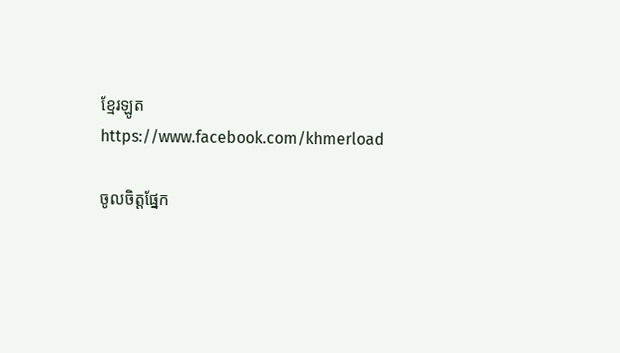ខ្មែរឡូត https://www.facebook.com/khmerload

ចូលចិត្តផ្នែក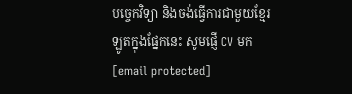បច្ចេកវិទ្យា និងចង់ធ្វើការជាមួយខ្មែរឡូតក្នុងផ្នែកនេះ សូមផ្ញើ CV មក [email protected]